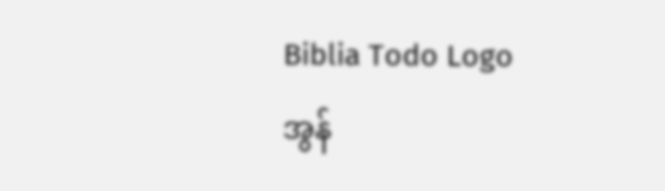Biblia Todo Logo
အွန်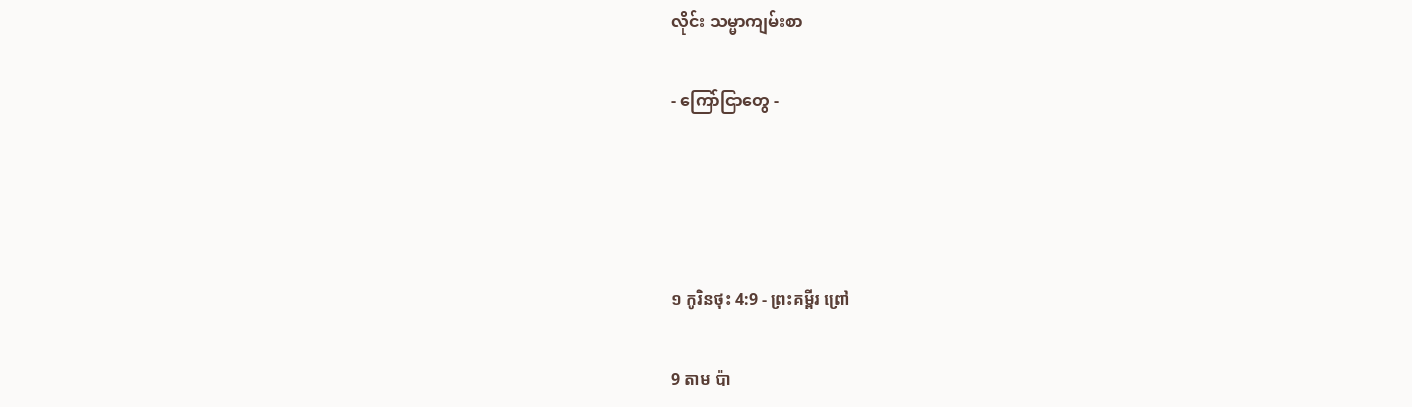လိုင်း သမ္မာကျမ်းစာ

- ကြော်ငြာတွေ -




១ កូរិនថុះ 4:9 - ព្រះគម្ពីរ ព្រៅ

9 តាម ប៉ា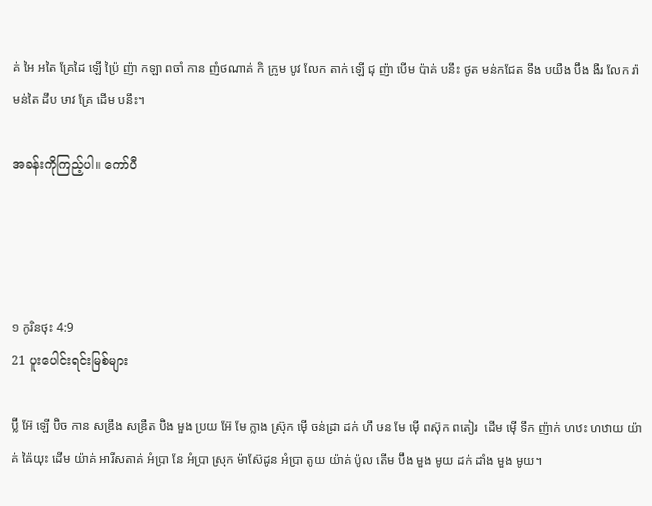គ់ អៃ អតៃ គ្រែដៃ ឡើ ប៉្រៃ ញ៉ា កឡា ពចាំ កាន ញំថណាគ់ កិ ក្រូម បូវ លែក តាក់ ឡើ ជុ ញ៉ា បើម ប៉ាគ់ បនឹះ ថូត មន់កជែត ទឹង បយឺង ប៊ឹង ងឺរ លែក រ៉ា មន់តៃ ដឹប ឞាវ គ្រែ ដើម បនឹះ។

အခန်းကိုကြည့်ပါ။ ကော်ပီ




១ កូរិនថុះ 4:9
21 ပူးပေါင်းရင်းမြစ်များ

ប៊្លី អ៊ែ ឡើ ប៊ិច កាន សឌ្រឹង សឌ្រឺត ប៊ិង មួង ប្រយ អ៊ែ មែ ក្លាង ស្រ៊ុក ម៉ើ ចន់ដ្រា ដក់ ហឹ ឞន មែ ម៉ើ ពស៊ុក ពតៀរ  ដើម ម៉ើ ទឹក ញ៉ាក់ ហឋះ ហឋាយ យ៉ាគ់ ឝ៉ៃយុះ ដើម យ៉ាគ់ អារីសតាគ់ អំប្រា នែ អំប្រា ស្រុក ម៉ាស៊ែដូន អំប្រា តូយ យ៉ាគ់ ប៉ូល តើម ប៊ឹង មួង មូយ ដក់ ដាំង មួង មូយ។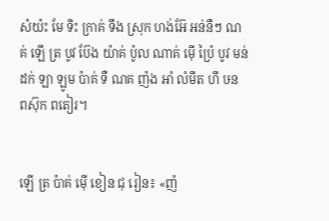សំយ៉ះ មែ ទិះ ក្រាគ់ ទឹង ស្រុក ហង់អ៊ែ អន់នឺៗ ណគ់ ឡើ ត្រ បូវ ប៊ែង យ៉ាគ់ ប៉ូល ណាគ់ ម៉ើ ប៉្រៃ បូវ មន់ដក់ ឡា ឡូម ប៉ាគ់ ទឺ ណគ ញ៉ង អាំ លំមឹត ហឹ ឞន ពស៊ុក ពតៀរ។


ឡើ ត្រ ប៉ាគ់ ម៉ើ ខៀន ជុ រៀន៖ «ញ៉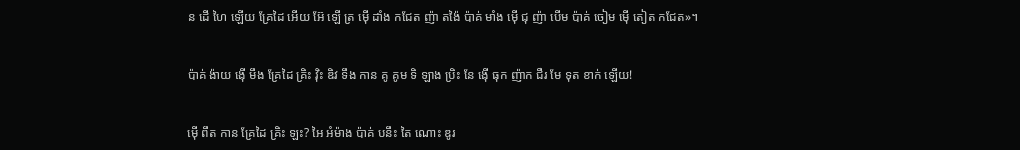ន ដើ ហៃ ឡើយ គ្រែដៃ អើយ អ៊ែ ឡើ ត្រ ម៉ើ ដាំង កជែត ញ៉ា តង៉ៃ ប៉ាគ់ មាំង ម៉ើ ជុ ញ៉ា បើម ប៉ាគ់ ចៀម ម៉ើ តៀត កជែត»។


ប៉ាគ់ ង៉ាយ ង៉ើ មឹង គ្រែដៃ គ្រិះ វ៉ិះ ឌិវ ទឹង កាន គូ គូម ទិ ឡាង ប្រិះ នែ ង៉ើ ធុក ញ៉ាក ជឺរ មែ ទុត ខាក់ ឡើយ!


ម៉ើ ពឹត កាន គ្រែដៃ គ្រិះ ឡះ? អៃ អំម៉ាង ប៉ាគ់ បនឹះ តៃ ណោះ ឌូរ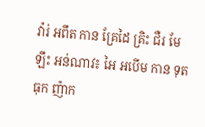វ៉ារ់ អពឹត កាន គ្រែដៃ គ្រិះ ជឺរ មែ ឡឹះ អន់ណាវ៖ អៃ អបើម កាន ទុត ធុក ញ៉ាក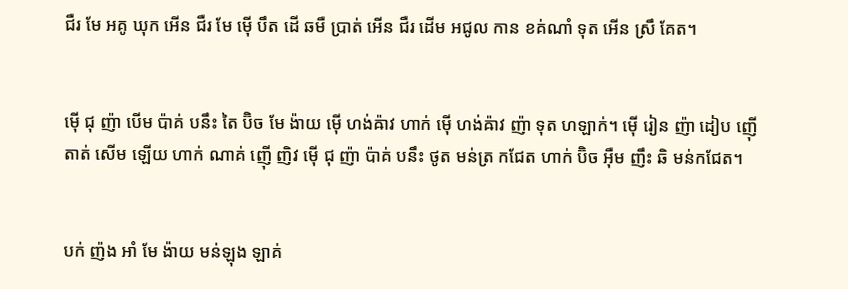ជឺរ មែ អគូ ឃុក អើន ជឺរ មែ ម៉ើ បឹត ដើ ឆមឺ ប្រាត់ អើន ជឺរ ដើម អជូល កាន ខគ់ណាំ ទុត អើន ស្រឹ គែត។


ម៉ើ ជុ ញ៉ា បើម ប៉ាគ់ បនឹះ តៃ ប៊ិច មែ ង៉ាយ ម៉ើ ហង់ឝ៉ាវ ហាក់ ម៉ើ ហង់ឝ៉ាវ ញ៉ា ទុត ហឡាក់។ ម៉ើ រៀន ញ៉ា ដៀប ញ៉ើ តាត់ សើម ឡើយ ហាក់ ណាគ់ ញ៉ើ ញិវ ម៉ើ ជុ ញ៉ា ប៉ាគ់ បនឹះ ថូត មន់ត្រ កជែត ហាក់ ប៊ិច អ៊ឺម ញឹះ ឆិ មន់កជែត។


បក់ ញ៉ង អាំ មែ ង៉ាយ មន់ឡុង ឡាគ់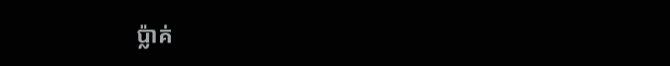ប៉្លាគ់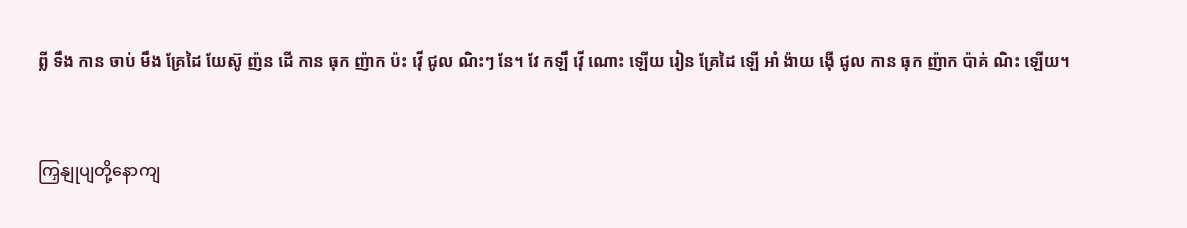ព្លី ទឹង កាន ចាប់ មឹង គ្រែដៃ យែស៊ូ ញ៉ន ដើ កាន ធុក ញ៉ាក ប៉ះ វ៉ើ ជូល ណិះៗ នែ។ វែ កឡឹ វ៉ើ ណោះ ឡើយ រៀន គ្រែដៃ ឡើ អាំ ង៉ាយ ង៉ើ ជូល កាន ធុក ញ៉ាក ប៉ាគ់ ណិះ ឡើយ។


ကြှနျုပျတို့နောကျ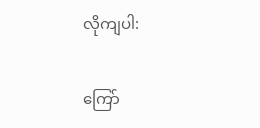လိုကျပါ:

ကြော်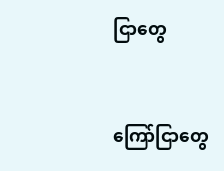ငြာတွေ


ကြော်ငြာတွေ